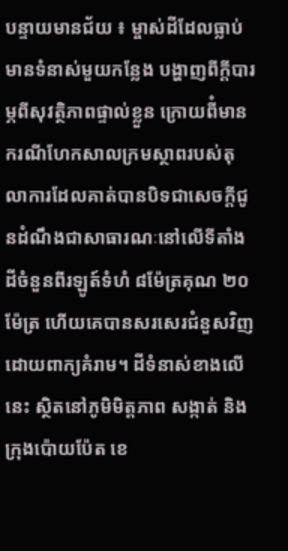បន្ទាយមានជ័យ ៖ ម្ចាស់ដីដែលធ្លាប់មានទំនាស់មួយកន្លែង បង្ហាញពីក្តីបារម្ភពីសុវត្ថិភាពផ្ទាល់ខ្លួន ក្រោយពីំមាន ករណីហែកសាលក្រមស្ថាពរបស់តុលាការដែលគាត់បានបិទជាសេចក្តីជូនដំណឹងជាសាធារណៈនៅលើទីតាំងដីចំនួនពីរឡូត៍ទំហំ ៨ម៉ែត្រគុណ ២០ម៉ែត្រ ហើយគេបានសរសេរជំនួសវិញដោយពាក្យគំរាម។ ដីទំនាស់ខាងលើ នេះ ស្ថិតនៅភូមិមិត្តភាព សង្កាត់ និងក្រុងប៉ោយប៉ែត ខេ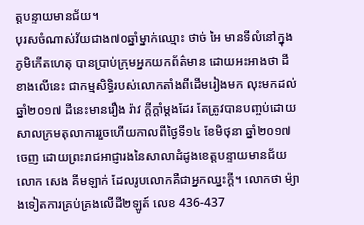ត្តបន្ទាយមានជ័យ។
បុរសចំណាស់វ័យជាង៧០ឆ្នាំម្នាក់ឈ្មោះ ថាច់ អៃ មានទីលំនៅក្នុងភូមិកើតហេតុ បានប្រាប់ក្រុមអ្នកយកព័ត៌មាន ដោយអះអាងថា ដីខាងលើនេះ ជាកម្មសិទ្ធិរបស់លោកតាំងពីដើមរៀងមក លុះមកដល់ឆ្នាំ២០១៧ ដីនេះមានរឿង រ៉ាវ ក្តីក្តាំម្តងដែរ តែត្រូវបានបញ្ចប់ដោយសាលក្រមតុលាការរួចហើយកាលពីថ្ងៃទី១៤ ខែមិថុនា ឆ្នាំ២០១៧ ចេញ ដោយព្រះរាជអាជ្ញារងនៃសាលាដំដូងខេត្តបន្ទាយមានជ័យ លោក សេង គីមឡាក់ ដែលរូបលោកគឺជាអ្នកឈ្នះក្តី។ លោកថា ម៉្យាងទៀតការគ្រប់គ្រងលើដី២ឡូត៍ លេខ 436-437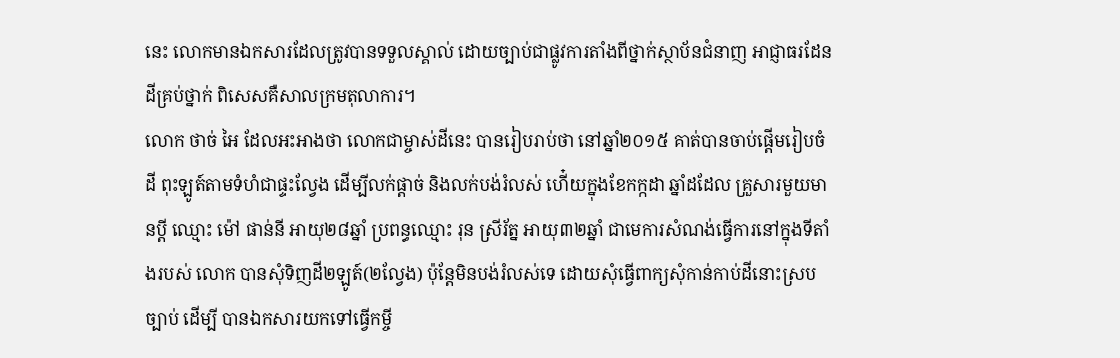នេះ លោកមានឯកសារដែលត្រូវបានទទួលស្គាល់ ដោយច្បាប់ជាផ្លូវការតាំងពីថ្នាក់ស្ថាប័នជំនាញ អាជ្ញាធរដែនដីគ្រប់ថ្នាក់ ពិសេសគឺសាលក្រមតុលាការ។
លោក ថាច់ អៃ ដែលអះអាងថា លោកជាម្ចាស់ដីនេះ បានរៀបរាប់ថា នៅឆ្នាំ២០១៥ គាត់បានចាប់ផ្តើមរៀបចំដី ពុះឡូត៍តាមទំហំជាផ្ទះល្វែង ដើម្បីលក់ផ្តាច់ និងលក់បង់រំលស់ ហើ៎យក្នុងខែកក្កដា ឆ្នាំដដែល គ្រួសារមួយមានប្តី ឈ្មោះ ម៉ៅ ផាន់នី អាយុ២៨ឆ្នាំ ប្រពន្ធឈ្មោះ រុន ស្រីរ័ត្ន អាយុ៣២ឆ្នាំ ជាមេការសំណង់ធ្វើការនៅក្នុងទីតាំងរបស់ លោក បានសុំទិញដី២ឡូត៍(២ល្វែង) ប៉ុន្តែមិនបង់រំលស់ទេ ដោយសុំធ្វើពាក្យសុំកាន់កាប់ដីនោះស្របច្បាប់ ដើម្បី បានឯកសារយកទៅធ្វើកម្ចី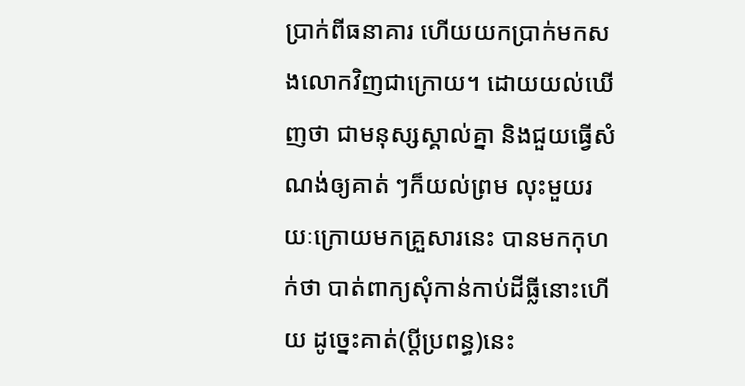ប្រាក់ពីធនាគារ ហើយយកប្រាក់មកសងលោកវិញជាក្រោយ។ ដោយយល់ឃើញថា ជាមនុស្សស្គាល់គ្នា និងជួយធ្វើសំណង់ឲ្យគាត់ ៗក៏យល់ព្រម លុះមួយរយៈក្រោយមកគ្រួសារនេះ បានមកកុហក់ថា បាត់ពាក្យសុំកាន់កាប់ដីធ្លីនោះហើយ ដូច្នេះគាត់(ប្តីប្រពន្ធ)នេះ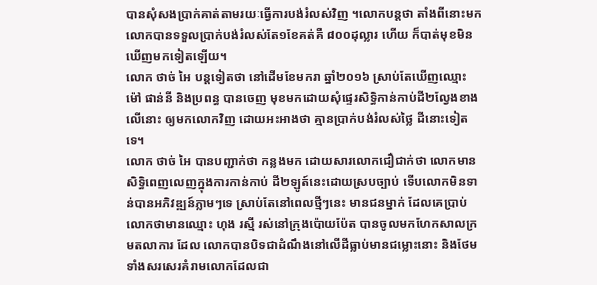បានសុំសងប្រាក់គាត់តាមរយៈធ្វើការបង់រំលស់វិញ ។លោកបន្តថា តាំងពីនោះមក លោកបានទទួលប្រាក់បង់រំលស់តែ១ខែគត់គឺ ៨០០ដុល្លារ ហើយ ក៏បាត់មុខមិន ឃើញមកទៀតឡើយ។
លោក ថាច់ អៃ បន្តទៀតថា នៅដើមខែមករា ឆ្នាំ២០១៦ ស្រាប់តែឃើញឈ្មោះ ម៉ៅ ផាន់នី និងប្រពន្ធ បានចេញ មុខមកដោយសុំផ្ទេរសិទ្ធិកាន់កាប់ដី២ល្វែងខាងលើនោះ ឲ្យមកលោកវិញ ដោយអះអាងថា គ្មានប្រាក់បង់រំលស់ថ្លៃ ដីនោះទៀតទេ។
លោក ថាច់ អៃ បានបញ្ជាក់ថា កន្លងមក ដោយសារលោកជឿជាក់ថា លោកមានសិទ្ធិពេញលេញក្នុងការកាន់កាប់ ដី២ឡូត៍នេះដោយស្របច្បាប់ ទើបលោកមិនទាន់បានអភិវឌ្ឍន៍ភ្លាមៗទេ ស្រាប់តែនៅពេលថ្មីៗនេះ មានជនម្នាក់ ដែលគេប្រាប់លោកថាមានឈ្មោះ ហុង រស្មី រស់នៅក្រុងប៉ោយប៉ែត បានចូលមកហែកសាលក្រមតលាការ ដែល លោកបានបិទជាដំណឹងនៅលើដីធ្លាប់មានជម្លោះនោះ និងថែមទាំងសរសេរគំរាមលោកដែលជា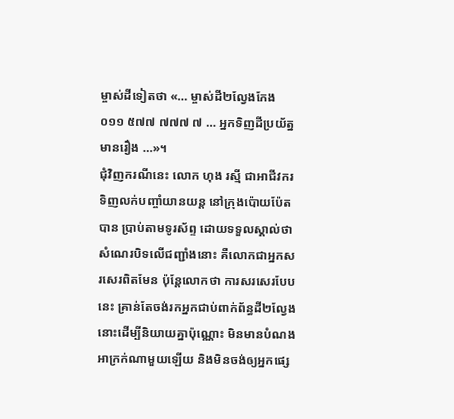ម្ចាស់ដីទៀតថា «… ម្ចាស់ដី២ល្វែងកែង ០១១ ៥៧៧ ៧៧៧ ៧ … អ្នកទិញដីប្រយ័ត្នមានរឿង …»។
ជុំវិញករណីនេះ លោក ហុង រស្មី ជាអាជីវករទិញលក់បញ្ចាំយានយន្ត នៅក្រុងប៉ោយប៉ែត បាន ប្រាប់តាមទូរស័ព្ទ ដោយទទួលស្គាល់ថា សំណេរបិទលើជញ្ជាំងនោះ គឺលោកជាអ្នកសរសេរពិតមែន ប៉ុន្តែលោកថា ការសរសេរបែប នេះ គ្រាន់តែចង់រកអ្នកជាប់ពាក់ព័ន្ធដី២ល្វែងនោះដើម្បីនិយាយគ្នាប៉ុណ្ណោះ មិនមានបំណងអាក្រក់ណាមួយឡើយ និងមិនចង់ឲ្យអ្នកផ្សេ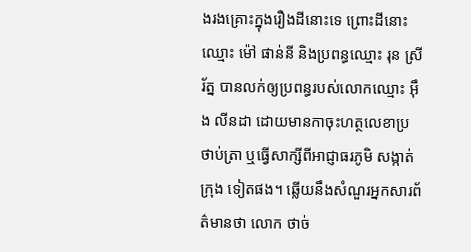ងរងគ្រោះក្នុងរឿងដីនោះទេ ព្រោះដីនោះឈ្មោះ ម៉ៅ ផាន់នី និងប្រពន្ធឈ្មោះ រុន ស្រីរ័ត្ន បានលក់ឲ្យប្រពន្ធរបស់លោកឈ្មោះ អ៊ឹង លីនដា ដោយមានកាចុះហត្ថលេខាប្រថាប់ត្រា ឬធ្វើសាក្សីពីអាជ្ញាធរភូមិ សង្កាត់ ក្រុង ទៀតផង។ ឆ្លើយនឹងសំណួរអ្នកសារព័ត៌មានថា លោក ថាច់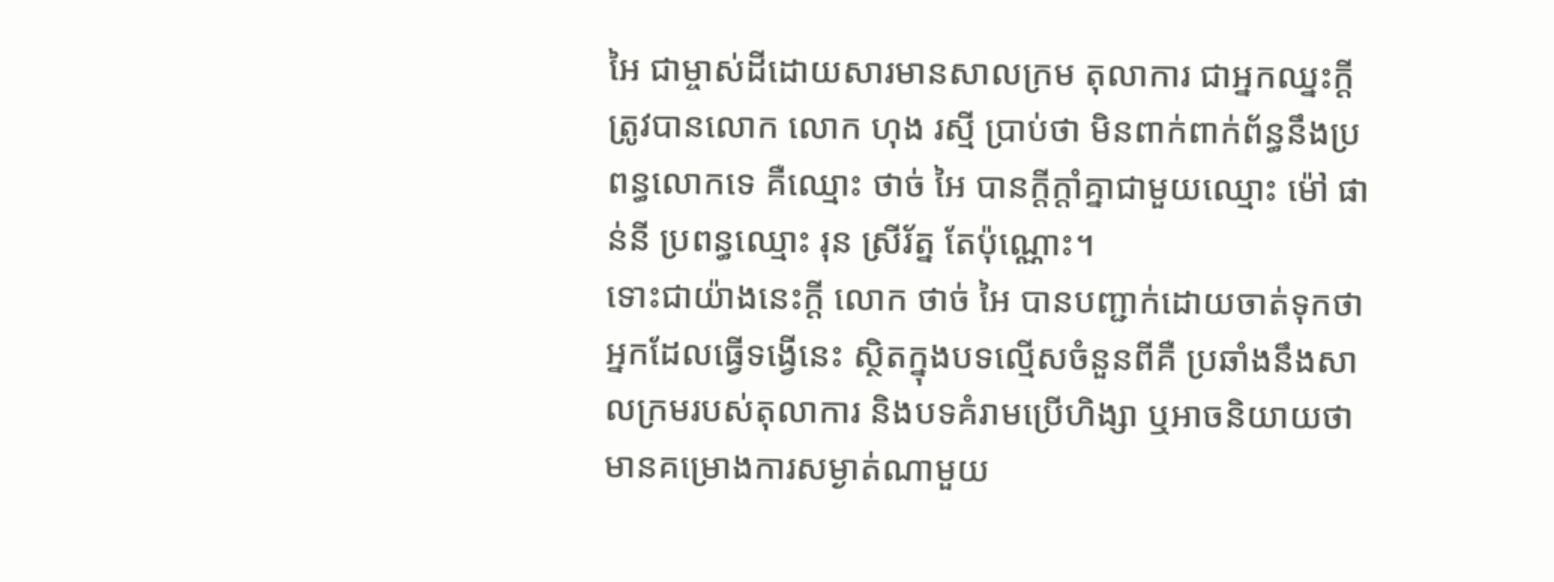អៃ ជាម្ចាស់ដីដោយសារមានសាលក្រម តុលាការ ជាអ្នកឈ្នះក្តី ត្រូវបានលោក លោក ហុង រស្មី ប្រាប់ថា មិនពាក់ពាក់ព័ន្ធនឹងប្រពន្ធលោកទេ គឺឈ្មោះ ថាច់ អៃ បានក្តីក្តាំគ្នាជាមួយឈ្មោះ ម៉ៅ ផាន់នី ប្រពន្ធឈ្មោះ រុន ស្រីរ័ត្ន តែប៉ុណ្ណោះ។
ទោះជាយ៉ាងនេះក្តី លោក ថាច់ អៃ បានបញ្ជាក់ដោយចាត់ទុកថា អ្នកដែលធ្វើទង្វើនេះ ស្ថិតក្នុងបទល្មើសចំនួនពីគឺ ប្រឆាំងនឹងសាលក្រមរបស់តុលាការ និងបទគំរាមប្រើហិង្សា ឬអាចនិយាយថា មានគម្រោងការសម្ងាត់ណាមួយ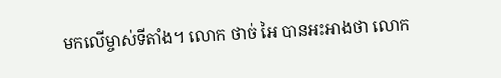មកលើម្ចាស់ទីតាំង។ លោក ថាច់ អៃ បានអះអាងថា លោក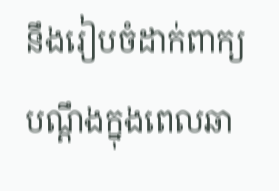នឹងរៀបចំដាក់ពាក្យបណ្តឹងក្នុងពេលឆា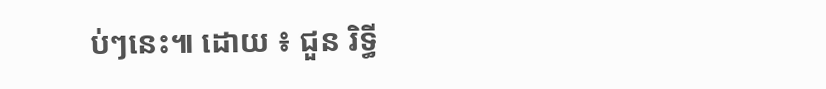ប់ៗនេះ៕ ដោយ ៖ ជួន រិទ្ធី